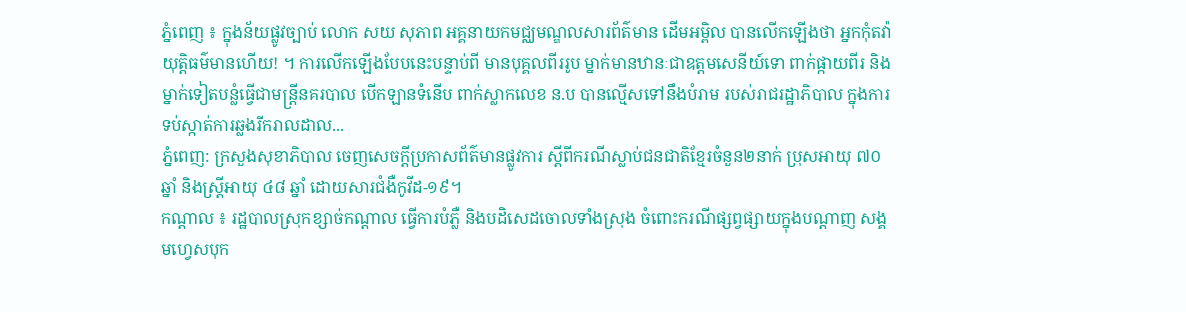ភ្នំពេញ ៖ ក្នុងន័យផ្លូវច្បាប់ លោក សយ សុភាព អគ្គនាយកមជ្ឈមណ្ឌលសារព័ត៌មាន ដើមអម្ពិល បានលើកឡើងថា អ្នកកុំតវ៉ា យុត្តិធម៌មានហើយ! ។ ការលើកឡើងបែបនេះបន្ទាប់ពី មានបុគ្គលពីររូប ម្នាក់មានឋានៈជាឧត្តមសេនីយ៍ទោ ពាក់ផ្កាយពីរ និងម្នាក់ទៀតបន្លំធ្វើជាមន្រ្តីនគរបាល បើកឡានទំនើប ពាក់ស្លាកលេខ ន.ប បានល្មើសទៅនឹងបំរាម របស់រាជរដ្ឋាភិបាល ក្នុងការទប់ស្កាត់ការឆ្លងរីករាលដាល...
ភ្នំពេញ: ក្រសួងសុខាភិបាល ចេញសេចក្តីប្រកាសព័ត៌មានផ្លូវការ ស្តីពីករណីស្លាប់ជនជាតិខ្មែរចំនួន២នាក់ ប្រុសអាយុ ៧០ ឆ្នាំ និងស្ត្រីអាយុ ៤៨ ឆ្នាំ ដោយសារជំងឺកូវីដ-១៩។
កណ្ដាល ៖ រដ្ឋបាលស្រុកខ្សាច់កណ្តាល ធ្វើការបំភ្លឺ និងបដិសេដចោលទាំងស្រុង ចំពោះករណីផ្សព្វផ្សាយក្នុងបណ្តាញ សង្គមហ្វេសបុក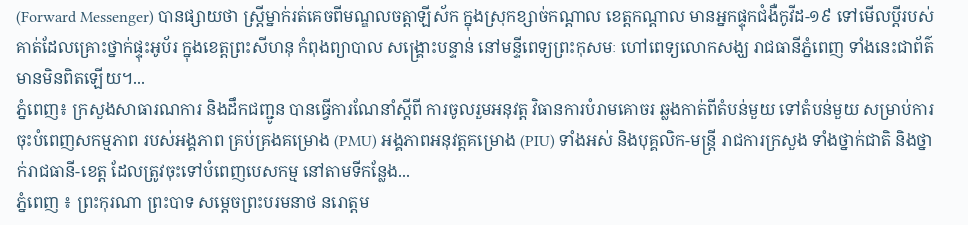(Forward Messenger) បានផ្សាយថា ស្ត្រីម្នាក់រត់គេចពីមណ្ឌលចត្តាឡីស័ក ក្នុងស្រុកខ្សាច់កណ្តាល ខេត្តកណ្តាល មានអ្នកផ្ទុកជំងឺកូវីដ-១៩ ទៅមើលប្តីរបស់គាត់ដែលគ្រោះថ្នាក់ផ្ទុះអូប័រ ក្នុងខេត្តព្រះសីហនុ កំពុងព្យាបាល សង្គ្រោះបន្ទាន់ នៅមន្ទីពេទ្យព្រះកុសមៈ ហៅពេទ្យលោកសង្ឃ រាជធានីភ្នំពេញ ទាំងនេះជាព័ត៌មានមិនពិតឡើយ។...
ភ្នំពេញ៖ ក្រសួងសាធារណការ និងដឹកជញ្ជូន បានធ្វើការណែនាំស្ដីពី ការចូលរួមអនុវត្ត វិធានការបំរាមគោចរ ឆ្លងកាត់ពីតំបន់មួយ ទៅតំបន់មួយ សម្រាប់ការ ចុះបំពេញសកម្មភាព របស់អង្គភាព គ្រប់គ្រងគម្រោង (PMU) អង្គភាពអនុវត្តគម្រោង (PIU) ទាំងអស់ និងបុគ្គលិក-មន្ដ្រី រាជការក្រសួង ទាំងថ្នាក់ជាតិ និងថ្នាក់រាជធានី-ខេត្ត ដែលត្រូវចុះទៅបំពេញបេសកម្ម នៅតាមទីកន្លែង...
ភ្នំពេញ ៖ ព្រះកុរណា ព្រះបាទ សម្តេចព្រះបរមនាថ នរោត្តម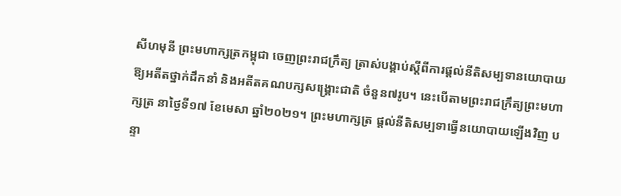សីហមុនី ព្រះមហាក្សត្រកម្ពុជា ចេញព្រះរាជក្រឹត្យ ត្រាស់បង្គាប់ស្តីពីការផ្តល់នីតិសម្បទានយោបាយ ឱ្យអតីតថ្នាក់ដឹកនាំ និងអតីតគណបក្សសង្គ្រោះជាតិ ចំនួន៧រូប។ នេះបើតាមព្រះរាជក្រឹត្យព្រះមហាក្សត្រ នាថ្ងៃទី១៧ ខែមេសា ឆ្នាំ២០២១។ ព្រះមហាក្សត្រ ផ្តល់នីតិសម្បទាធ្វើនយោបាយឡើងវិញ បន្ទា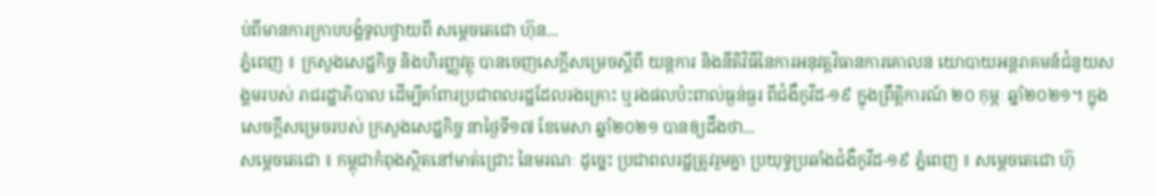ប់ពីមានការក្រាបបង្គំទូលថ្វាយពី សម្តេចតេជោ ហ៊ុន...
ភ្នំពេញ ៖ ក្រសួងសេដ្ឋកិច្ច និងហិរញ្ញវត្ថុ បានចេញសេក្ដីសម្រេចស្ដីពី យន្ដការ និងនីតិវិធីនៃការអនុវត្តវិធានការគោលន យោបាយអន្ដរាគមន៍ជំនួយសង្គមរបស់ រាជរដ្ឋាភិបាល ដើម្បីគាំពារប្រជាពលរដ្ឋដែលរងគ្រោះ ឬរងផលប៉ះពាល់ធ្ងន់ធ្ងរ ពីជំងឺកូវីដ-១៩ ក្នុងព្រឹត្តិការណ៍ ២០ កុម្ភៈ ឆ្នាំ២០២១។ ក្នុងសេចក្ដីសម្រេចរបស់ ក្រសួងសេដ្ឋកិច្ច នាថ្ងៃទី១៧ ខែមេសា ឆ្នាំ២០២១ បានឲ្យដឹងថា...
សម្ដេចតេជោ ៖ កម្ពុជាកំពុងស្ថិតនៅមាត់ជ្រោះ នៃមរណៈ ដូច្នេះ ប្រជាពលរដ្ឋត្រូវរួមគ្នា ប្រយុទ្ធប្រឆាំងជំងឺកូវីដ-១៩ ភ្នំពេញ ៖ សម្ដេចតេជោ ហ៊ុ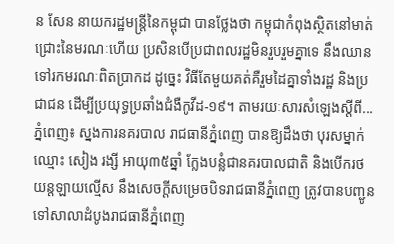ន សែន នាយករដ្ឋមន្ដ្រីនៃកម្ពុជា បានថ្លែងថា កម្ពុជាកំពុងស្ថិតនៅមាត់ជ្រោះនៃមរណៈហើយ ប្រសិនបើប្រជាពលរដ្ឋមិនរួបរួមគ្នាទេ នឹងឈានទៅរកមរណៈពិតប្រាកដ ដូច្នេះ វិធីតែមួយគត់គឺរួមដៃគ្នាទាំងរដ្ឋ និងប្រជាជន ដើម្បីប្រយុទ្ធប្រឆាំងជំងឺកូវីដ-១៩។ តាមរយៈសារសំឡេងស្តីពី...
ភ្នំពេញ៖ ស្នងការនគរបាល រាជធានីភ្នំពេញ បានឱ្យដឹងថា បុរសម្នាក់ឈ្មោះ សៀង រង្សី អាយុ៣៥ឆ្នាំ ក្លែងបន្លំជានគរបាលជាតិ និងបេីករថយន្តឡាយល្មេីស នឹងសេចក្តីសម្រេចបិទរាជធានីភ្នំពេញ ត្រូវបានបញ្ជូនទៅសាលាដំបូងរាជធានីភ្នំពេញ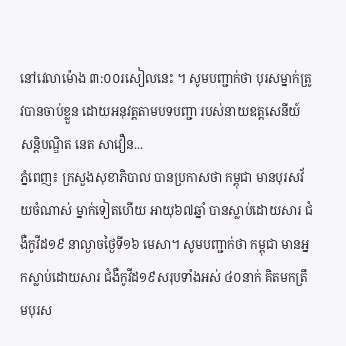នៅវេលាម៉ោង ៣:០០រសៀលនេះ ។ សូមបញ្ជាក់ថា បុរសម្នាក់ត្រូវបានចាប់ខ្លួន ដោយអនុវត្តតាមបទបញ្ជា របស់នាយឧត្តសេនីយ៍ សន្តិបណ្ឌិត នេត សាវឿន...
ភ្នំពេញ៖ ក្រសួងសុខាភិបាល បានប្រកាសថា កម្ពុជា មានបុរសវ័យចំណាស់ ម្នាក់ទៀតហើយ អាយុ៦៧ឆ្នាំ បានស្លាប់ដោយសារ ជំងឺកូវីដ១៩ នាល្ងាចថ្ងៃទី១៦ មេសា។ សូមបញ្ជាក់ថា កម្ពុជា មានអ្នកស្លាប់ដោយសារ ជំងឺកូវីដ១៩សរុបទាំងអស់ ៤០នាក់ គិតមកត្រឹមបុរស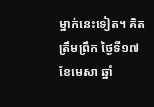ម្នាក់នេះទៀត។ គិតត្រឹមព្រឹក ថ្ងៃទី១៧ ខែមេសា ឆ្នាំ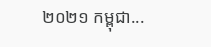២០២១ កម្ពុជា...